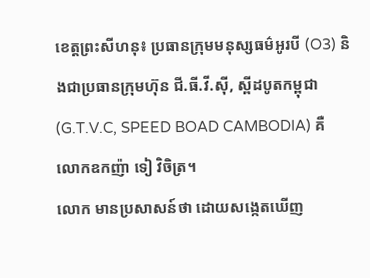ខេត្តព្រះសីហនុ៖ ប្រធានក្រុមមនុស្សធម៌អូរបី (O3) និងជាប្រធានក្រុមហ៊ុន ជី.ធី.វី.ស៊ី, ស្ពីដបូតកម្ពុជា (G.T.V.C, SPEED BOAD CAMBODIA) គឺ លោកឧកញ៉ា ទៀ វិចិត្រ។
លោក មានប្រសាសន៍ថា ដោយសង្កេតឃើញ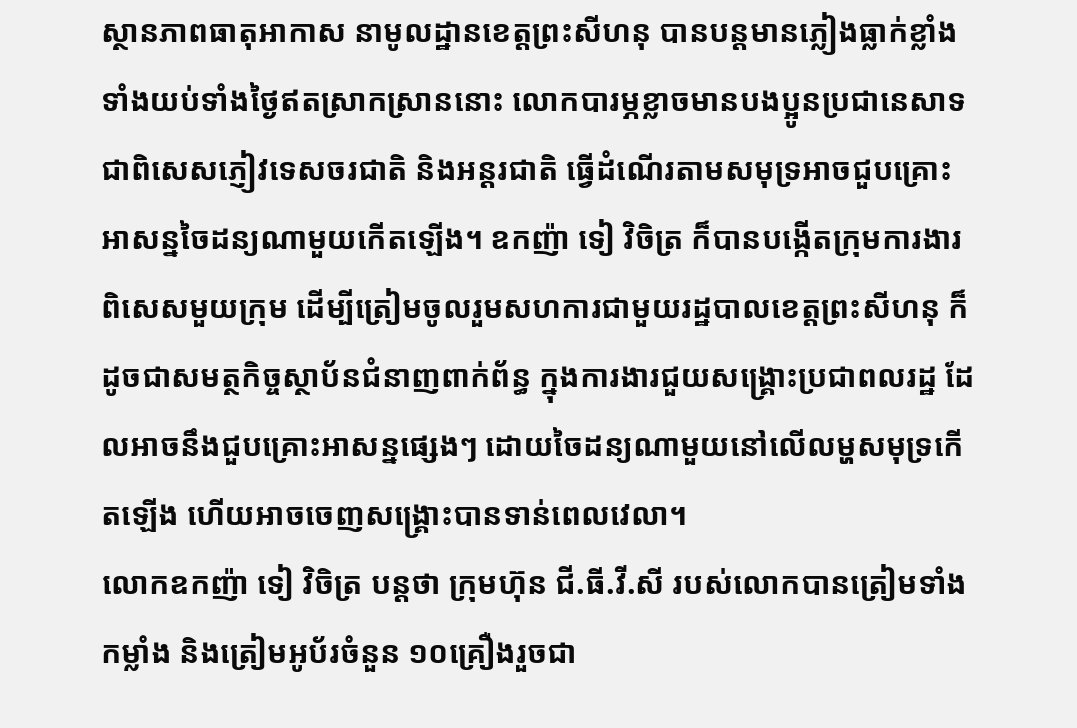ស្ថានភាពធាតុអាកាស នាមូលដ្ឋានខេត្តព្រះសីហនុ បានបន្តមានភ្លៀងធ្លាក់ខ្លាំងទាំងយប់ទាំងថ្ងៃឥតស្រាកស្រាននោះ លោកបារម្ភខ្លាចមានបងប្អូនប្រជានេសាទ ជាពិសេសភ្ញៀវទេសចរជាតិ និងអន្តរជាតិ ធ្វើដំណើរតាមសមុទ្រអាចជួបគ្រោះអាសន្នចៃដន្យណាមួយកើតឡើង។ ឧកញ៉ា ទៀ វិចិត្រ ក៏បានបង្កើតក្រុមការងារពិសេសមួយក្រុម ដើម្បីត្រៀមចូលរួមសហការជាមួយរដ្ឋបាលខេត្តព្រះសីហនុ ក៏ដូចជាសមត្ថកិច្ចស្ថាប័នជំនាញពាក់ព័ន្ធ ក្នុងការងារជួយសង្គ្រោះប្រជាពលរដ្ឋ ដែលអាចនឹងជួបគ្រោះអាសន្នផ្សេងៗ ដោយចៃដន្យណាមួយនៅលើលម្ហសមុទ្រកើតឡើង ហើយអាចចេញសង្គ្រោះបានទាន់ពេលវេលា។
លោកឧកញ៉ា ទៀ វិចិត្រ បន្តថា ក្រុមហ៊ុន ជី.ធី.វី.សី របស់លោកបានត្រៀមទាំងកម្លាំង និងត្រៀមអូប័រចំនួន ១០គ្រឿងរួចជា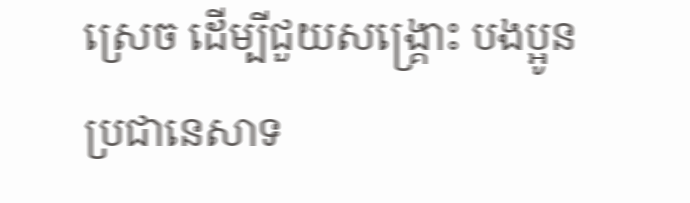ស្រេច ដើម្បីជួយសង្គ្រោះ បងប្អូនប្រជានេសាទ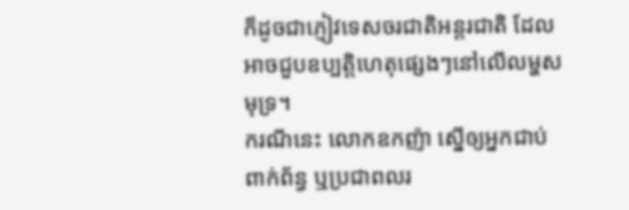ក៏ដូចជាភ្ញៀវទេសចរជាតិអន្តរជាតិ ដែលអាចជួបឧប្បត្តិហេតុផ្សេងៗនៅលើលម្ហសមុទ្រ។
ករណីនេះ លោកឧកញ៉ា ស្នើឲ្យអ្នកជាប់ពាក់ព័ន្ធ ឬប្រជាពលរ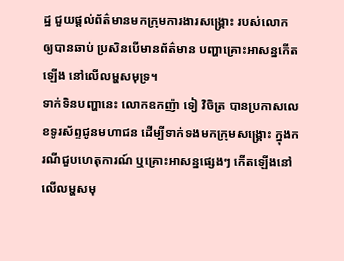ដ្ឋ ជួយផ្តល់ព័ត៌មានមកក្រុមការងារសង្គ្រោះ របស់លោក ឲ្យបានឆាប់ ប្រសិនបើមានព័ត៌មាន បញ្ហាគ្រោះអាសន្នកើតឡើង នៅលើលម្ហសមុទ្រ។
ទាក់ទិនបញ្ហានេះ លោកឧកញ៉ា ទៀ វិចិត្រ បានប្រកាសលេខទូរស័ព្ទជូនមហាជន ដើម្បីទាក់ទងមកក្រុមសង្គ្រោះ ក្នុងករណីជួបហេតុការណ៍ ឬគ្រោះអាសន្នផ្សេងៗ កើតឡើងនៅលើលម្ហសមុ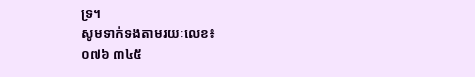ទ្រ។
សូមទាក់ទងតាមរយៈលេខ៖
០៧៦ ៣៤៥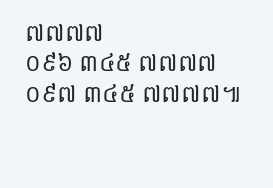៧៧៧៧
០៩៦ ៣៤៥ ៧៧៧៧
០៩៧ ៣៤៥ ៧៧៧៧៕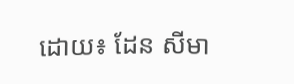ដោយ៖ ដែន សីមា